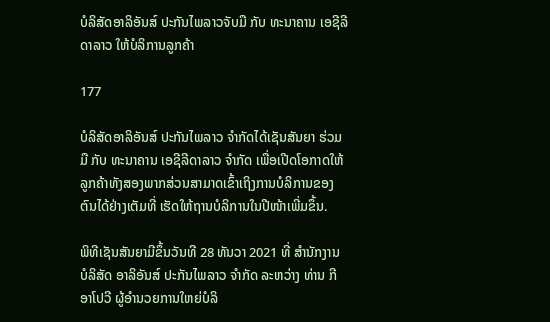ບໍລິສັດອາລິອັນສ໌ ປະກັນໄພລາວຈັບມື ກັບ ທະນາຄານ ເອຊີລີດາລາວ ໃຫ້ບໍລິການລູກຄ້າ

177

ບໍລິສັດອາລິອັນສ໌ ປະກັນໄພລາວ ຈໍາກັດໄດ້ເຊັນສັນຍາ ຮ່ວມມື ກັບ ທະນາຄານ ເອຊີລີດາລາວ ຈໍາກັດ ເພື່ອເປີດໂອກາດໃຫ້ລູກຄ້າທັງສອງພາກສ່ວນສາມາດເຂົ້າເຖິງການບໍລິການຂອງຕົນໄດ້ຢ່າງເຕັມທີ່ ເຮັດໃຫ້ຖານບໍລິການໃນປີໜ້າເພີ່ມຂຶ້ນ.

ພິທີເຊັນສັນຍາມີຂຶ້ນວັນທີ 28 ທັນວາ 2021 ທີ່ ສໍານັກງານ ບໍລິສັດ ອາລິອັນສ໌ ປະກັນໄພລາວ ຈໍາກັດ ລະຫວ່າງ ທ່ານ ກີ ອາໂປວີ ຜູ້ອໍານວຍການໃຫຍ່ບໍລິ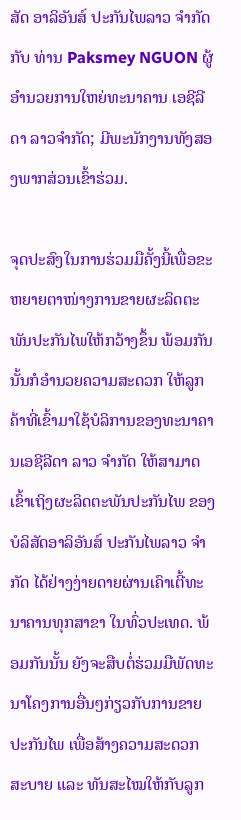ສັດ ອາລິອັນສ໌ ປະກັນໄພລາວ ຈໍາກັດກັບ ທ່ານ Paksmey NGUON ຜູ້ອໍານວຍການໃຫຍ່ທະນາຄານ ເອຊີລີດາ ລາວຈໍາກັດ; ມີພະນັກງານທັງສອງພາກສ່ວນເຂົ້າຮ່ວມ.

ຈຸດປະສົງໃນການຮ່ວມມືຄັ້ງນີ້ເພື່ອຂະຫຍາຍຕາໜ່າງການຂາຍຜະລິດຕະພັນປະກັນໄພໃຫ້ກວ້າງຂຶ້ນ ພ້ອມກັນນັ້ນກໍອໍານວຍຄວາມສະດວກ ໃຫ້ລູກຄ້າທີ່ເຂົ້າມາໃຊ້ບໍລິການຂອງທະນາຄານເອຊີລີດາ ລາວ ຈໍາກັດ ໃຫ້ສາມາດເຂົ້າເຖິງຜະລິດຕະພັນປະກັນໄພ ຂອງ ບໍລິສັດອາລິອັນສ໌ ປະກັນໄພລາວ ຈໍາກັດ ໄດ້ຢ່າງງ່າຍດາຍຜ່ານເຄົາເຕີ້ທະນາຄານທຸກສາຂາ ໃນທົ່ວປະເທດ. ພ້ອມກັນນັ້ນ ຍັງຈະສືບຕໍ່ຮ່ວມມືພັດທະນາໂຄງການອື່ນໆກ່ຽວກັບການຂາຍປະກັນໄພ ເພື່ອສ້າງຄວາມສະດວກສະບາຍ ແລະ ທັນສະໄໝໃຫ້ກັບລູກ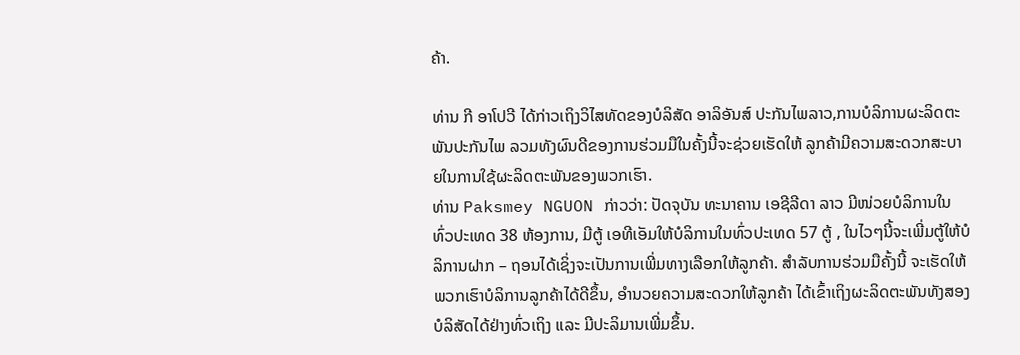ຄ້າ.

ທ່ານ ກີ ອາໂປວີ ໄດ້ກ່າວເຖິງວິໄສທັດຂອງບໍລິສັດ ອາລິອັນສ໌ ປະກັນໄພລາວ,ການບໍລິການຜະລິດຕະພັນປະກັນໄພ ລວມທັງຜົນດີຂອງການຮ່ວມມືໃນຄັ້ງນີ້ຈະຊ່ວຍເຮັດໃຫ້ ລູກຄ້າມີຄວາມສະດວກສະບາຍໃນການໃຊ້ຜະລິດຕະພັນຂອງພວກເຮົາ.
ທ່ານ Paksmey NGUON ກ່າວວ່າ: ປັດຈຸບັນ ທະນາຄານ ເອຊີລີດາ ລາວ ມີໜ່ວຍບໍລິການໃນທົ່ວປະເທດ 38 ຫ້ອງການ, ມີຕູ້ ເອທີເອັມໃຫ້ບໍລິການໃນທົ່ວປະເທດ 57 ຕູ້ , ໃນໄວໆນີ້ຈະເພີ່ມຕູ້ໃຫ້ບໍລິການຝາກ – ຖອນໄດ້ເຊິ່ງຈະເປັນການເພີ່ມທາງເລືອກໃຫ້ລູກຄ້າ. ສໍາລັບການຮ່ວມມືຄັ້ງນີ້ ຈະເຮັດໃຫ້ ພວກເຮົາບໍລິການລູກຄ້າໄດ້ດີຂຶ້ນ, ອໍານວຍຄວາມສະດວກໃຫ້ລູກຄ້າ ໄດ້ເຂົ້າເຖິງຜະລິດຕະພັນທັງສອງບໍລິສັດໄດ້ຢ່າງທົ່ວເຖິງ ແລະ ມີປະລິມານເພີ່ມຂຶ້ນ.